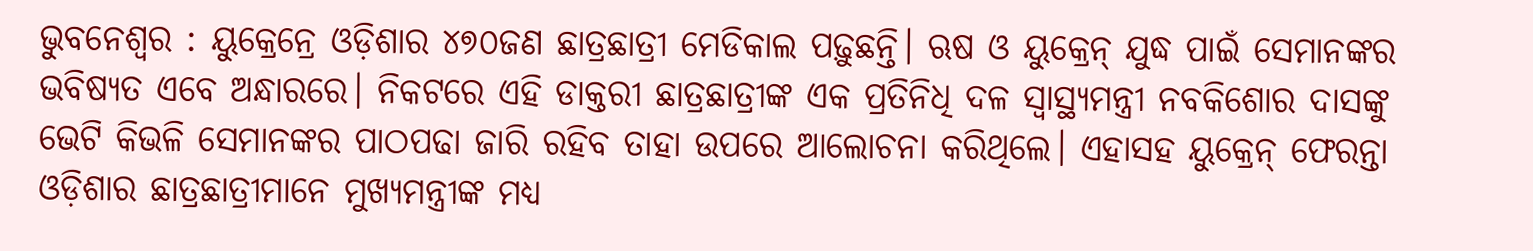ଭୁବନେଶ୍ବର : ୟୁକ୍ରେନ୍ରେ ଓଡ଼ିଶାର ୪୭୦ଜଣ ଛାତ୍ରଛାତ୍ରୀ ମେଡିକାଲ ପଢ଼ୁଛନ୍ତି। ଋଷ ଓ ୟୁକ୍ରେନ୍ ଯୁଦ୍ଧ ପାଇଁ ସେମାନଙ୍କର ଭବିଷ୍ୟତ ଏବେ ଅନ୍ଧାରରେ। ନିକଟରେ ଏହି ଡାକ୍ତରୀ ଛାତ୍ରଛାତ୍ରୀଙ୍କ ଏକ ପ୍ରତିନିଧି ଦଳ ସ୍ବାସ୍ଥ୍ୟମନ୍ତ୍ରୀ ନବକିଶୋର ଦାସଙ୍କୁ ଭେଟି କିଭଳି ସେମାନଙ୍କର ପାଠପଢା ଜାରି ରହିବ ତାହା ଉପରେ ଆଲୋଚନା କରିଥିଲେ। ଏହାସହ ୟୁକ୍ରେନ୍ ଫେରନ୍ତା ଓଡ଼ିଶାର ଛାତ୍ରଛାତ୍ରୀମାନେ ମୁଖ୍ୟମନ୍ତ୍ରୀଙ୍କ ମଧ୍ୟ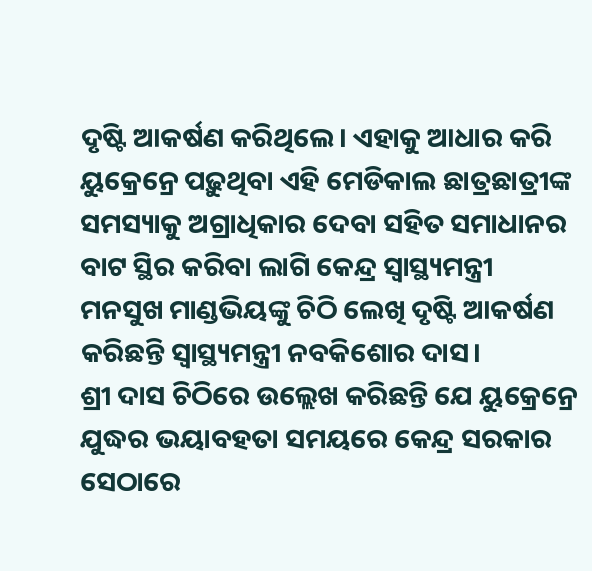ଦୃଷ୍ଟି ଆକର୍ଷଣ କରିଥିଲେ। ଏହାକୁ ଆଧାର କରି ୟୁକ୍ରେନ୍ରେ ପଢ଼ୁଥିବା ଏହି ମେଡିକାଲ ଛାତ୍ରଛାତ୍ରୀଙ୍କ ସମସ୍ୟାକୁ ଅଗ୍ରାଧିକାର ଦେବା ସହିତ ସମାଧାନର ବାଟ ସ୍ଥିର କରିବା ଲାଗି କେନ୍ଦ୍ର ସ୍ବାସ୍ଥ୍ୟମନ୍ତ୍ରୀ ମନସୁଖ ମାଣ୍ଡଭିୟଙ୍କୁ ଚିଠି ଲେଖି ଦୃଷ୍ଟି ଆକର୍ଷଣ କରିଛନ୍ତି ସ୍ବାସ୍ଥ୍ୟମନ୍ତ୍ରୀ ନବକିଶୋର ଦାସ।
ଶ୍ରୀ ଦାସ ଚିଠିରେ ଉଲ୍ଲେଖ କରିଛନ୍ତି ଯେ ୟୁକ୍ରେନ୍ରେ ଯୁଦ୍ଧର ଭୟାବହତା ସମୟରେ କେନ୍ଦ୍ର ସରକାର ସେଠାରେ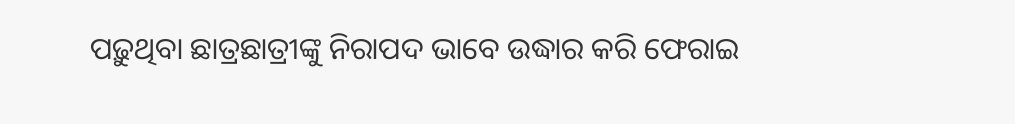ପଢ଼ୁଥିବା ଛାତ୍ରଛାତ୍ରୀଙ୍କୁ ନିରାପଦ ଭାବେ ଉଦ୍ଧାର କରି ଫେରାଇ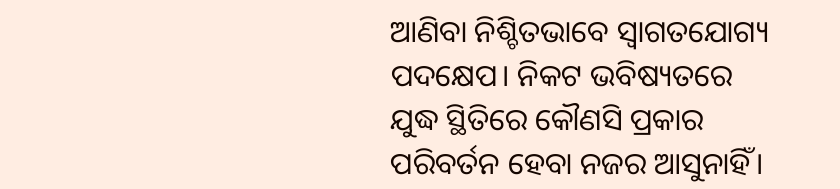ଆଣିବା ନିଶ୍ଚିତଭାବେ ସ୍ବାଗତଯୋଗ୍ୟ ପଦକ୍ଷେପ। ନିକଟ ଭବିଷ୍ୟତରେ ଯୁଦ୍ଧ ସ୍ଥିତିରେ କୌଣସି ପ୍ରକାର ପରିବର୍ତନ ହେବା ନଜର ଆସୁନାହିଁ।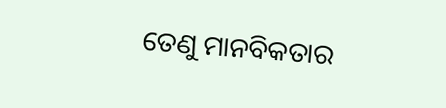ତେଣୁ ମାନବିକତାର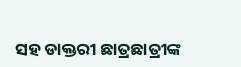ସହ ଡାକ୍ତରୀ ଛାତ୍ରଛାତ୍ରୀଙ୍କ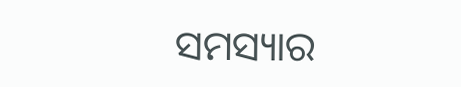ସମସ୍ୟାର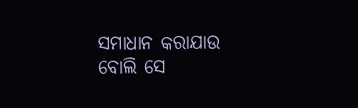ସମାଧାନ କରାଯାଉ ବୋଲି ସେ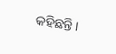କହିଛନ୍ତି।